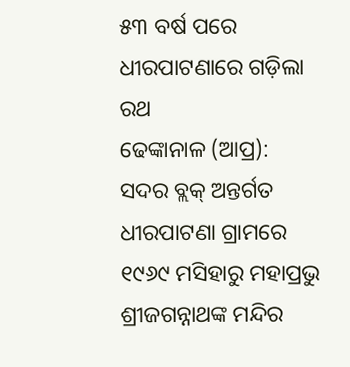୫୩ ବର୍ଷ ପରେ ଧୀରପାଟଣାରେ ଗଡ଼ିଲା ରଥ
ଢେଙ୍କାନାଳ (ଆପ୍ର): ସଦର ବ୍ଲକ୍ ଅନ୍ତର୍ଗତ ଧୀରପାଟଣା ଗ୍ରାମରେ ୧୯୬୯ ମସିହାରୁ ମହାପ୍ରଭୁ ଶ୍ରୀଜଗନ୍ନାଥଙ୍କ ମନ୍ଦିର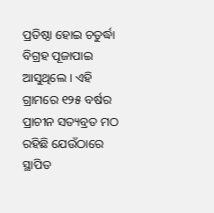ପ୍ରତିଷ୍ଠା ହୋଇ ଚତୁର୍ଦ୍ଧା ବିଗ୍ରହ ପୂଜାପାଇ ଆସୁଥିଲେ । ଏହି ଗ୍ରାମରେ ୧୨୫ ବର୍ଷର ପ୍ରାଚୀନ ସତ୍ୟବ୍ରତ ମଠ ରହିଛି ଯେଉଁଠାରେ ସ୍ଥାପିତ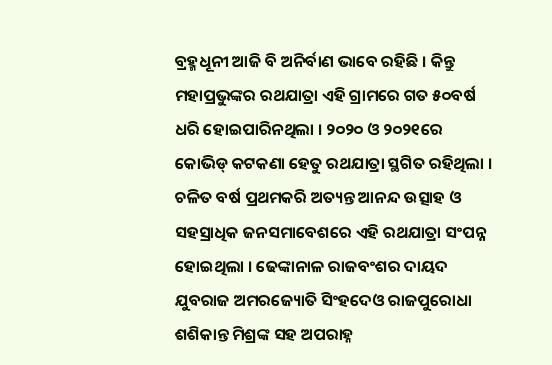ବ୍ରହ୍ମଧୂନୀ ଆଜି ବି ଅନିର୍ବାଣ ଭାବେ ରହିଛି । କିନ୍ତୁ ମହାପ୍ରଭୁଙ୍କର ରଥଯାତ୍ରା ଏହି ଗ୍ରାମରେ ଗତ ୫୦ବର୍ଷ ଧରି ହୋଇପାରିନଥିଲା । ୨୦୨୦ ଓ ୨୦୨୧ରେ କୋଭିଡ୍ କଟକଣା ହେତୁ ରଥଯାତ୍ରା ସ୍ଥଗିତ ରହିଥିଲା । ଚଳିତ ବର୍ଷ ପ୍ରଥମକରି ଅତ୍ୟନ୍ତ ଆନନ୍ଦ ଉତ୍ସାହ ଓ ସହସ୍ରାଧିକ ଜନସମାବେଶରେ ଏହି ରଥଯାତ୍ରା ସଂପନ୍ନ ହୋଇଥିଲା । ଢେଙ୍କାନାଳ ରାଜବଂଶର ଦାୟଦ ଯୁବରାଜ ଅମରଜ୍ୟୋତି ସିଂହଦେଓ ରାଜପୁରୋଧା ଶଶିକାନ୍ତ ମିଶ୍ରଙ୍କ ସହ ଅପରାହ୍ନ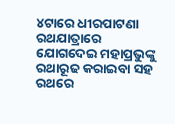୪ଟାରେ ଧୀରପାଟଣା ରଥଯାତ୍ରାରେ ଯୋଗଦେଇ ମହାପ୍ରଭୁଙ୍କୁ ରଥାରୂଢ କରାଇବା ସହ ରଥରେ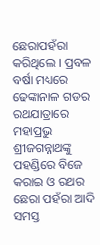ଛେରାପହଁରା କରିଥିଲେ । ପ୍ରବଳ ବର୍ଷା ମଧ୍ୟରେ ଢେଙ୍କାନାଳ ଗଡର ରଥଯାତ୍ରାରେ ମହାପ୍ରଭୁ ଶ୍ରୀଜଗନ୍ନାଥଙ୍କୁ ପହଣ୍ଡିରେ ବିଜେ କରାଇ ଓ ରଥର ଛେରା ପହଁରା ଆଦି ସମସ୍ତ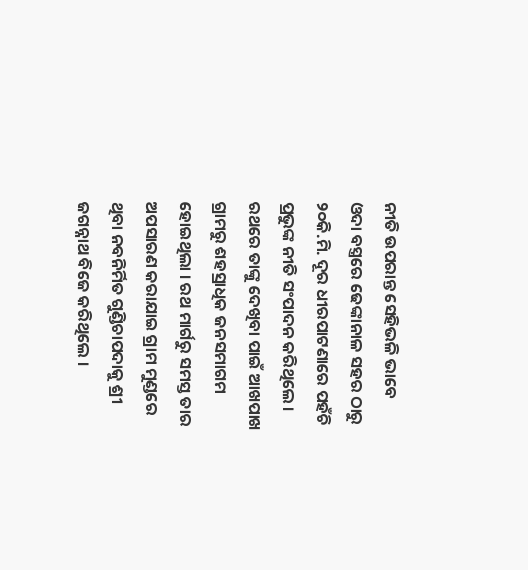ନୀତି ଉପରାନ୍ତ ସେହିଭଳି ଭାବେ ଓଦା ବସ୍ତ୍ରରେ ଢେଙ୍କାନାଳ ସହର ଠାରୁ ୨୦କି.ମି. ଦୂର ଧୀରପାଟଣାରେ ପହଁଚି ପ୍ରଭୁଙ୍କ ନୀତି ସଂପାଦନ କରିଥିଲେ । ରଥରେ ତାଙ୍କୁ ଦେଖିବା ପାଇଁ ଆଖପାଖ ଗ୍ରାମରୁ ଶହସ୍ରାଧିକ ଜନସମାଗମ ହୋଇଥିଲା । ରଥ ମାର୍ଗରୁ ସମସ୍ତ ତାର ଅପସାରଣ କରାଯାଇ ଗ୍ରାମ ମୁଣ୍ଡରେ ଥିବା ନବନିର୍ମିତ ଗୁଣ୍ଡିଚାପଦାକୁ ଶ୍ରୀ ଜଗନ୍ନାଥ ବିଜେ କରିଥିଲେ ।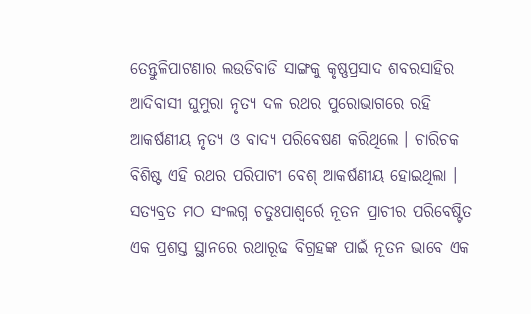ତେନ୍ତୁଳିପାଟଣାର ଲଉଡିବାଡି ସାଙ୍ଗକୁ କୃଷ୍ଣପ୍ରସାଦ ଶବରସାହିର ଆଦିବାସୀ ଘୁମୁରା ନୃତ୍ୟ ଦଳ ରଥର ପୁରୋଭାଗରେ ରହି ଆକର୍ଷଣୀୟ ନୃତ୍ୟ ଓ ବାଦ୍ୟ ପରିବେଷଣ କରିଥିଲେ । ଚାରିଚକ ବିଶିଷ୍ଟ ଏହି ରଥର ପରିପାଟୀ ବେଶ୍ ଆକର୍ଷଣୀୟ ହୋଇଥିଲା । ସତ୍ୟବ୍ରତ ମଠ ସଂଲଗ୍ନ ଚତୁଃପାଶ୍ୱର୍ରେ ନୂତନ ପ୍ରାଚୀର ପରିବେଷ୍ଟିତ ଏକ ପ୍ରଶସ୍ତ ସ୍ଥାନରେ ରଥାରୂଢ ବିଗ୍ରହଙ୍କ ପାଇଁ ନୂତନ ଭାବେ ଏକ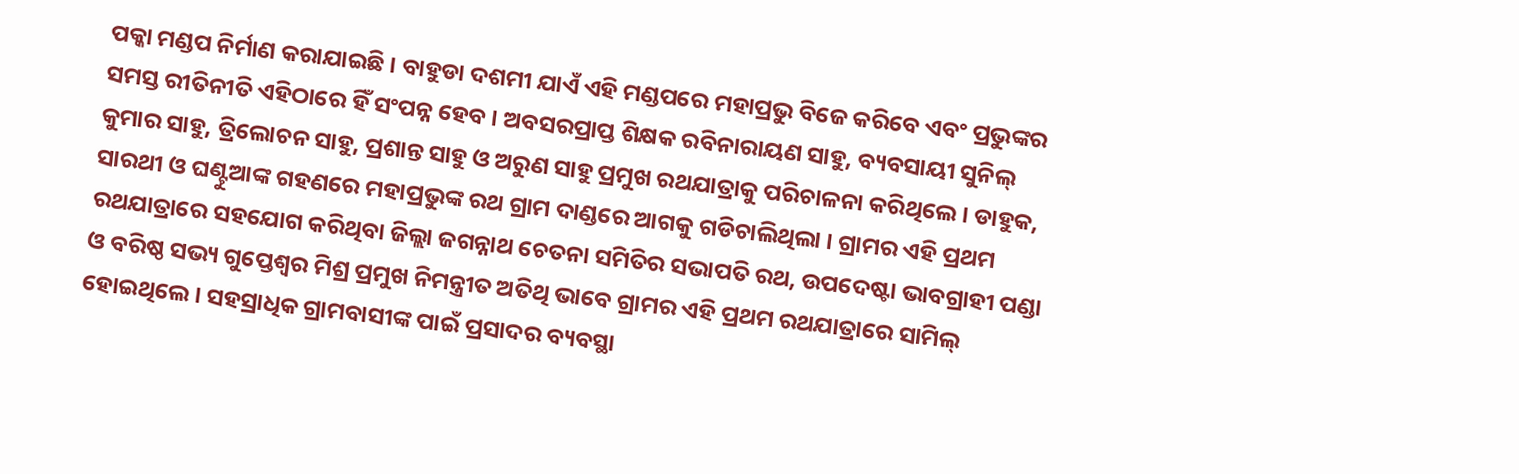ପକ୍କା ମଣ୍ଡପ ନିର୍ମାଣ କରାଯାଇଛି । ବାହୁଡା ଦଶମୀ ଯାଏଁ ଏହି ମଣ୍ଡପରେ ମହାପ୍ରଭୁ ବିଜେ କରିବେ ଏବଂ ପ୍ରଭୁଙ୍କର ସମସ୍ତ ରୀତିନୀତି ଏହିଠାରେ ହିଁ ସଂପନ୍ନ ହେବ । ଅବସରପ୍ରାପ୍ତ ଶିକ୍ଷକ ରବିନାରାୟଣ ସାହୁ, ବ୍ୟବସାୟୀ ସୁନିଲ୍ କୁମାର ସାହୁ, ତ୍ରିଲୋଚନ ସାହୁ, ପ୍ରଶାନ୍ତ ସାହୁ ଓ ଅରୁଣ ସାହୁ ପ୍ରମୁଖ ରଥଯାତ୍ରାକୁ ପରିଚାଳନା କରିଥିଲେ । ଡାହୁକ, ସାରଥୀ ଓ ଘଣ୍ଟୁଆଙ୍କ ଗହଣରେ ମହାପ୍ରଭୁଙ୍କ ରଥ ଗ୍ରାମ ଦାଣ୍ଡରେ ଆଗକୁ ଗଡିଚାଲିଥିଲା । ଗ୍ରାମର ଏହି ପ୍ରଥମ ରଥଯାତ୍ରାରେ ସହଯୋଗ କରିଥିବା ଜିଲ୍ଲା ଜଗନ୍ନାଥ ଚେତନା ସମିତିର ସଭାପତି ରଥ, ଉପଦେଷ୍ଟା ଭାବଗ୍ରାହୀ ପଣ୍ଡା ଓ ବରିଷ୍ଠ ସଭ୍ୟ ଗୁପ୍ତେଶ୍ୱର ମିଶ୍ର ପ୍ରମୁଖ ନିମନ୍ତ୍ରୀତ ଅତିଥି ଭାବେ ଗ୍ରାମର ଏହି ପ୍ରଥମ ରଥଯାତ୍ରାରେ ସାମିଲ୍ ହୋଇଥିଲେ । ସହସ୍ରାଧିକ ଗ୍ରାମବାସୀଙ୍କ ପାଇଁ ପ୍ରସାଦର ବ୍ୟବସ୍ଥା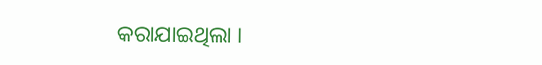କରାଯାଇଥିଲା ।